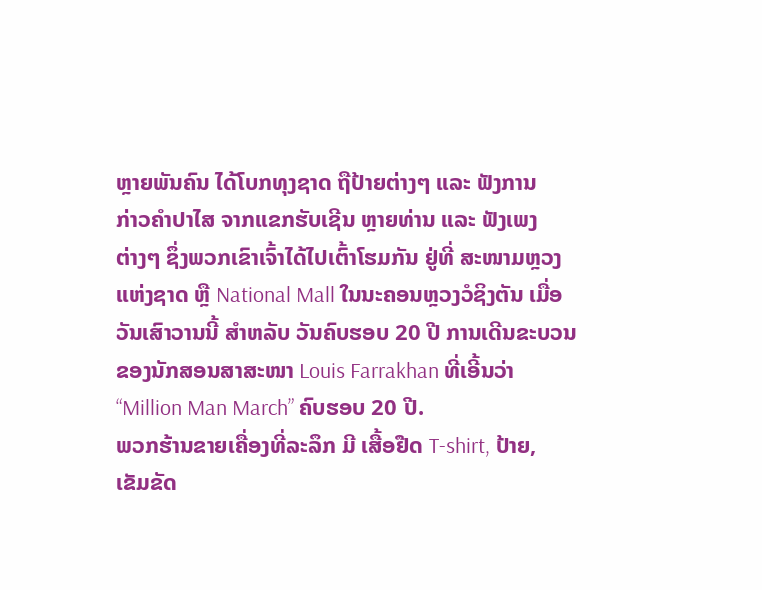ຫຼາຍພັນຄົນ ໄດ້ໂບກທຸງຊາດ ຖືປ້າຍຕ່າງໆ ແລະ ຟັງການ
ກ່າວຄຳປາໄສ ຈາກແຂກຮັບເຊີນ ຫຼາຍທ່ານ ແລະ ຟັງເພງ
ຕ່າງໆ ຊຶ່ງພວກເຂົາເຈົ້າໄດ້ໄປເຕົ້າໂຮມກັນ ຢູ່ທີ່ ສະໜາມຫຼວງ
ແຫ່ງຊາດ ຫຼື National Mall ໃນນະຄອນຫຼວງວໍຊິງຕັນ ເມື່ອ
ວັນເສົາວານນີ້ ສຳຫລັບ ວັນຄົບຮອບ 20 ປີ ການເດີນຂະບວນ
ຂອງນັກສອນສາສະໜາ Louis Farrakhan ທີ່ເອີ້ນວ່າ
“Million Man March” ຄົບຮອບ 20 ປີ.
ພວກຮ້ານຂາຍເຄື່ອງທີ່ລະລຶກ ມີ ເສື້ອຢືດ T-shirt, ປ້າຍ,
ເຂັມຂັດ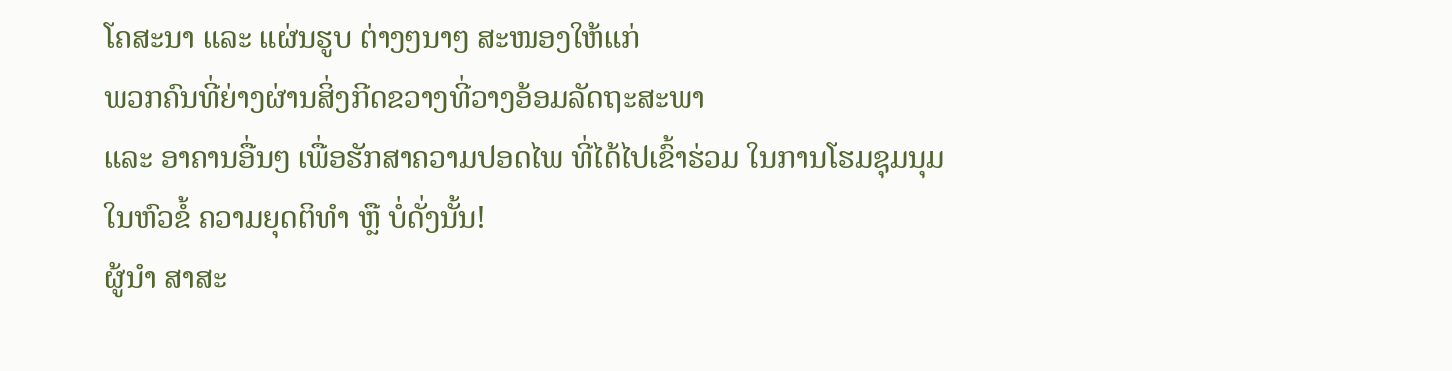ໂຄສະນາ ແລະ ແຜ່ນຮູບ ຕ່າງໆນາໆ ສະໜອງໃຫ້ແກ່
ພວກຄົນທີ່ຍ່າງຜ່ານສິ່ງກີດຂວາງທີ່ວາງອ້ອມລັດຖະສະພາ
ແລະ ອາຄານອື່ນໆ ເພື່ອຮັກສາຄວາມປອດໄພ ທີ່ໄດ້ໄປເຂົ້າຮ່ວມ ໃນການໂຮມຊຸມນຸມ
ໃນຫົວຂໍ້ ຄວາມຍຸດຕິທຳ ຫຼື ບໍ່ດັ່ງນັ້ນ!
ຜູ້ນຳ ສາສະ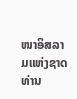ໜາອິສລາມແຫ່ງຊາດ ທ່ານ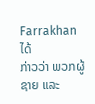Farrakhan ໄດ້
ກ່າວວ່າ ພວກຜູ້ຊາຍ ແລະ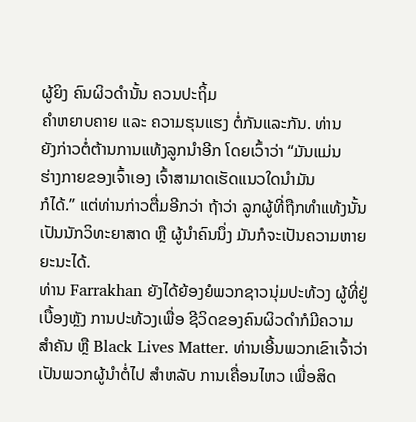ຜູ້ຍິງ ຄົນຜິວດຳນັ້ນ ຄວນປະຖິ້ມ
ຄຳຫຍາບຄາຍ ແລະ ຄວາມຮຸນແຮງ ຕໍ່ກັນແລະກັນ. ທ່ານ
ຍັງກ່າວຕໍ່ຕ້ານການແທ້ງລູກນຳອີກ ໂດຍເວົ້າວ່າ “ມັນແມ່ນ
ຮ່າງກາຍຂອງເຈົ້າເອງ ເຈົ້າສາມາດເຮັດແນວໃດນຳມັນ
ກໍໄດ້.” ແຕ່ທ່ານກ່າວຕື່ມອີກວ່າ ຖ້າວ່າ ລູກຜູ້ທີ່ຖືກທຳແທ້ງນັ້ນ
ເປັນນັກວິທະຍາສາດ ຫຼື ຜູ້ນຳຄົນນຶ່ງ ມັນກໍຈະເປັນຄວາມຫາຍ
ຍະນະໄດ້.
ທ່ານ Farrakhan ຍັງໄດ້ຍ້ອງຍໍພວກຊາວນຸ່ມປະທ້ວງ ຜູ້ທີ່ຢູ່
ເບື້ອງຫຼັງ ການປະທ້ວງເພື່ອ ຊີວິດຂອງຄົນຜິວດຳກໍມີຄວາມ
ສຳຄັນ ຫຼື Black Lives Matter. ທ່ານເອີ້ນພວກເຂົາເຈົ້າວ່າ
ເປັນພວກຜູ້ນຳຕໍ່ໄປ ສຳຫລັບ ການເຄື່ອນໄຫວ ເພື່ອສິດ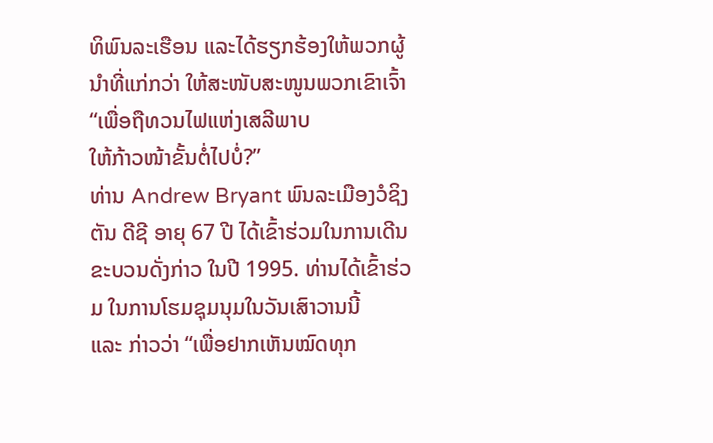ທິພົນລະເຮືອນ ແລະໄດ້ຮຽກຮ້ອງໃຫ້ພວກຜູ້ນຳທີ່ແກ່ກວ່າ ໃຫ້ສະໜັບສະໜູນພວກເຂົາເຈົ້າ “ເພື່ອຖືທວນໄຟແຫ່ງເສລີພາບ
ໃຫ້ກ້າວໜ້າຂັ້ນຕໍ່ໄປບໍ່?”
ທ່ານ Andrew Bryant ພົນລະເມືອງວໍຊິງຕັນ ດີຊີ ອາຍຸ 67 ປີ ໄດ້ເຂົ້າຮ່ວມໃນການເດີນ
ຂະບວນດັ່ງກ່າວ ໃນປີ 1995. ທ່ານໄດ້ເຂົ້າຮ່ວມ ໃນການໂຮມຊຸມນຸມໃນວັນເສົາວານນີ້
ແລະ ກ່າວວ່າ “ເພື່ອຢາກເຫັນໝົດທຸກ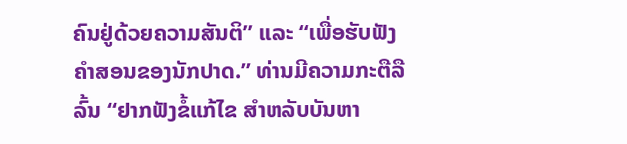ຄົນຢູ່ດ້ວຍຄວາມສັນຕິ” ແລະ “ເພື່ອຮັບຟັງ
ຄຳສອນຂອງນັກປາດ.” ທ່ານມີຄວາມກະຕືລືລົ້ນ “ຢາກຟັງຂໍ້ແກ້ໄຂ ສຳຫລັບບັນຫາ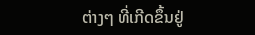ຕ່າງໆ ທີ່ເກີດຂຶ້ນຢູ່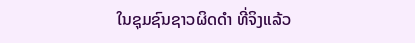ໃນຊຸມຊົນຊາວຜິດດຳ ທີ່ຈິງແລ້ວ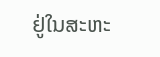ຢູ່ໃນສະຫະ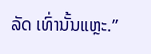ລັດ ເທົ່ານັ້ນແຫຼະ.”